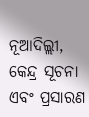ନୂଆଦିଲ୍ଲୀ, କେନ୍ଦ୍ର ସୂଚନା ଏବଂ ପ୍ରସାରଣ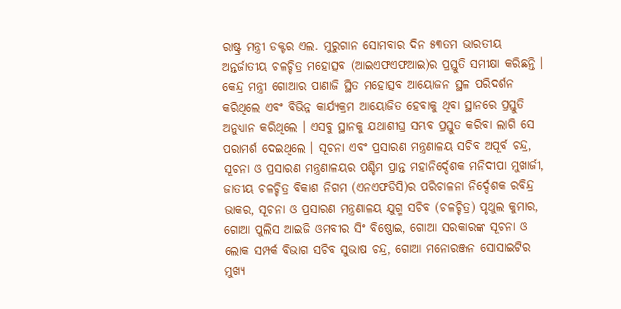ରାଷ୍ଟ୍ର ମନ୍ତ୍ରୀ ଡକ୍ଟର ଏଲ. ମୁରୁଗାନ ସୋମବାର ଦିନ ୫୩ତମ ଭାରତୀୟ ଅନ୍ତର୍ଜାତୀୟ ଚଳଚ୍ଚିତ୍ର ମହୋତ୍ସବ (ଆଇଏଫଏଫଆଇ)ର ପ୍ରସ୍ତୁତି ସମୀକ୍ଷା କରିଛନ୍ତି । କେନ୍ଦ୍ର ମନ୍ତ୍ରୀ ଗୋଆର ପାଣାଜି ସ୍ଥିତ ମହୋତ୍ସବ ଆୟୋଜନ ସ୍ଥଳ ପରିଦର୍ଶନ କରିଥିଲେ ଏବଂ ବିଭିନ୍ନ କାର୍ଯ୍ୟକ୍ରମ ଆୟୋଜିତ ହେବାକୁ ଥିବା ସ୍ଥାନରେ ପ୍ରସ୍ତୁତି ଅନୁଧ୍ୟାନ କରିଥିଲେ । ଏସବୁ ସ୍ଥାନକୁ ଯଥାଶୀଘ୍ର ସମ୍ଭବ ପ୍ରସ୍ତୁତ କରିବା ଲାଗି ସେ ପରାମର୍ଶ ଦେଇଥିଲେ । ସୂଚନା ଏବଂ ପ୍ରସାରଣ ମନ୍ତ୍ରଣାଳୟ ସଚିବ ଅପୂର୍ବ ଚନ୍ଦ୍ର, ସୂଚନା ଓ ପ୍ରସାରଣ ମନ୍ତ୍ରଣାଳୟର ପଶ୍ଚିମ ପ୍ରାନ୍ତ ମହାନିର୍ଦ୍ଦେଶକ ମନିଦୀପା ମୁଖାର୍ଜୀ, ଜାତୀୟ ଚଳଚ୍ଚିତ୍ର ବିକାଶ ନିଗମ (ଏନଏଫଡିସି)ର ପରିଚାଳନା ନିର୍ଦ୍ଦେଶକ ରବିନ୍ଦ୍ର ଭାକର, ସୂଚନା ଓ ପ୍ରସାରଣ ମନ୍ତ୍ରଣାଳୟ ଯୁଗ୍ମ ସଚିବ (ଚଳଚ୍ଚିତ୍ର) ପୃଥୁଲ କୁମାର, ଗୋଆ ପୁଲିସ ଆଇଜି ଓମବୀର ସିଂ ବିଷ୍ଣୋଇ, ଗୋଆ ସରକାରଙ୍କ ସୂଚନା ଓ ଲୋକ ସମ୍ପର୍କ ବିଭାଗ ସଚିବ ସୁଭାଷ ଚନ୍ଦ୍ର, ଗୋଆ ମନୋରଞ୍ଜନ ସୋସାଇଟିର ମୁଖ୍ୟ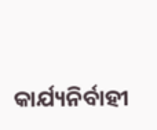କାର୍ଯ୍ୟନିର୍ବାହୀ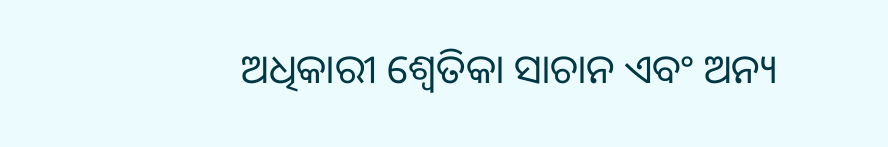ଅଧିକାରୀ ଶ୍ବେତିକା ସାଚାନ ଏବଂ ଅନ୍ୟ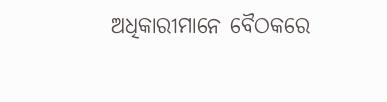ଅଧିକାରୀମାନେ ବୈଠକରେ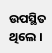ଉପସ୍ଥିତ ଥିଲେ ।